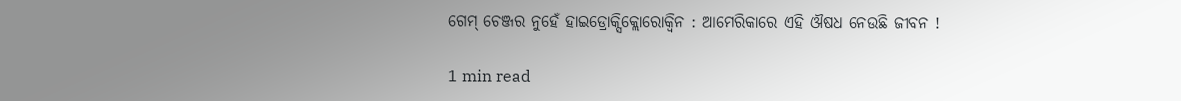ଗେମ୍ ଚେଞ୍ଜର ନୁହେଁ ହାଇଡ୍ରୋକ୍ସିକ୍ଲୋରୋକ୍ୱିନ : ଆମେରିକାରେ ଏହି ଔଷଧ ନେଉଛି ଜୀବନ !

1 min read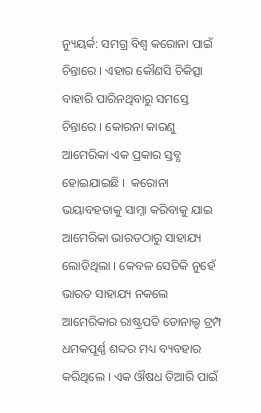ନ୍ୟୁୟର୍କ: ସମଗ୍ର ବିଶ୍ୱ କରୋନା ପାଇଁ ଚିନ୍ତାରେ । ଏହାର କୌଣସି ଚିକିତ୍ସା ବାହାରି ପାରିନଥିବାରୁ ସମସ୍ତେ ଚିନ୍ତାରେ । କୋରନା କାରଣୁ  ଆମେରିକା ଏକ ପ୍ରକାର ସ୍ତବ୍ଧ ହୋଇଯାଇଛି ।  କରୋନା ଭୟାବହତାକୁ ସାମ୍ନା କରିବାକୁ ଯାଇ ଆମେରିକା ଭାରତଠାରୁ ସାହାଯ୍ୟ ଲୋଡିଥିଲା । କେବଳ ସେତିକି ନୁହେଁ ଭାରତ ସାହାଯ୍ୟ ନକଲେ ଆମେରିକାର ରାଷ୍ଟ୍ରପତି ଡୋନାଲ୍ଡ ଟ୍ରମ୍ପ ଧମକପୂର୍ଣ୍ଣ ଶବ୍ଦର ମଧ୍ୟ ବ୍ୟବହାର କରିଥିଲେ । ଏକ ଔଷଧ ତିଆରି ପାଇଁ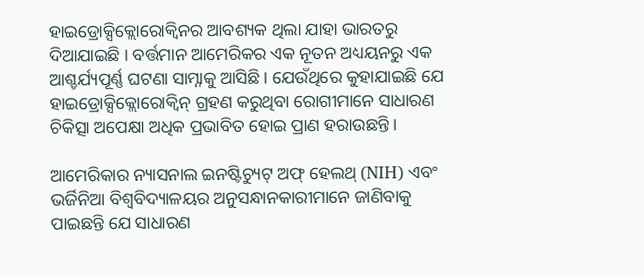ହାଇଡ୍ରୋକ୍ସିକ୍ଲୋରୋକ୍ୱିନର ଆବଶ୍ୟକ ଥିଲା ଯାହା ଭାରତରୁ ଦିଆଯାଇଛି । ବର୍ତ୍ତମାନ ଆମେରିକର ଏକ ନୂତନ ଅଧ୍ୟୟନରୁ ଏକ ଆଶ୍ଚର୍ଯ୍ୟପୂର୍ଣ୍ଣ ଘଟଣା ସାମ୍ନାକୁ ଆସିଛି । ଯେଉଁଥିରେ କୁହାଯାଇଛି ଯେ ହାଇଡ୍ରୋକ୍ସିକ୍ଲୋରୋକ୍ୱିନ୍ ଗ୍ରହଣ କରୁଥିବା ରୋଗୀମାନେ ସାଧାରଣ ଚିକିତ୍ସା ଅପେକ୍ଷା ଅଧିକ ପ୍ରଭାବିତ ହୋଇ ପ୍ରାଣ ହରାଉଛନ୍ତି ।

ଆମେରିକାର ନ୍ୟାସନାଲ ଇନଷ୍ଟିଚ୍ୟୁଟ୍ ଅଫ୍ ହେଲଥ୍ (NIH) ଏବଂ ଭର୍ଜିନିଆ ବିଶ୍ୱବିଦ୍ୟାଳୟର ଅନୁସନ୍ଧାନକାରୀମାନେ ଜାଣିବାକୁ ପାଇଛନ୍ତି ଯେ ସାଧାରଣ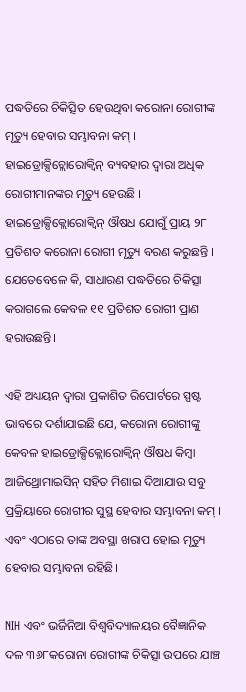ପଦ୍ଧତିରେ ଚିକିତ୍ସିତ ହେଉଥିବା କରୋନା ରୋଗୀଙ୍କ ମୃତ୍ୟୁ ହେବାର ସମ୍ଭାବନା କମ୍ । ହାଇଡ୍ରୋକ୍ସିଚ୍ଲୋରୋକ୍ୱିନ୍ ବ୍ୟବହାର ଦ୍ୱାରା ଅଧିକ ରୋଗୀମାନଙ୍କର ମୃତ୍ୟୁ ହେଉଛି । ହାଇଡ୍ରୋକ୍ସିକ୍ଲୋରୋକ୍ୱିନ୍ ଔଷଧ ଯୋଗୁଁ ପ୍ରାୟ ୨୮ ପ୍ରତିଶତ କରୋନା ରୋଗୀ ମୃତ୍ୟୁ ବରଣ କରୁଛନ୍ତି । ଯେତେବେଳେ କି, ସାଧାରଣ ପଦ୍ଧତିରେ ଚିକିତ୍ସା କରାଗଲେ କେବଳ ୧୧ ପ୍ରତିଶତ ରୋଗୀ ପ୍ରାଣ ହରାଉଛନ୍ତି।

ଏହି ଅଧ୍ୟୟନ ଦ୍ୱାରା ପ୍ରକାଶିତ ରିପୋର୍ଟରେ ସ୍ପଷ୍ଟ ଭାବରେ ଦର୍ଶାଯାଇଛି ଯେ, କରୋନା ରୋଗୀଙ୍କୁ କେବଳ ହାଇଡ୍ରୋକ୍ସିକ୍ଲୋରୋକ୍ୱିନ୍ ଔଷଧ କିମ୍ବା ଆଜିଥ୍ରୋମାଇସିନ୍ ସହିତ ମିଶାଇ ଦିଆଯାଉ ସବୁ ପ୍ରକ୍ରିୟାରେ ରୋଗୀର ସୁସ୍ଥ ହେବାର ସମ୍ଭାବନା କମ୍ । ଏବଂ ଏଠାରେ ତାଙ୍କ ଅବସ୍ଥା ଖରାପ ହୋଇ ମୃତ୍ୟୁ ହେବାର ସମ୍ଭାବନା ରହିଛି।

NIH ଏବଂ ଭର୍ଜିନିଆ ବିଶ୍ୱବିଦ୍ୟାଳୟର ବୈଜ୍ଞାନିକ ଦଳ ୩୬୮କରୋନା ରୋଗୀଙ୍କ ଚିକିତ୍ସା ଉପରେ ଯାଞ୍ଚ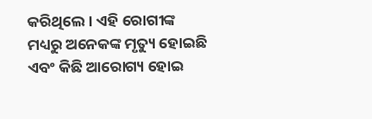କରିଥିଲେ । ଏହି ରୋଗୀଙ୍କ ମଧ୍ୟରୁ ଅନେକଙ୍କ ମୃତ୍ୟୁ ହୋଇଛି ଏବଂ କିଛି ଆରୋଗ୍ୟ ହୋଇ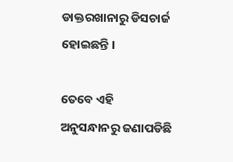ଡାକ୍ତରଖାନାରୁ ଡିସଚାର୍ଜ ହୋଇଛନ୍ତି ।

ତେବେ ଏହି ଅନୁସନ୍ଧାନରୁ ଜଣାପଡିଛି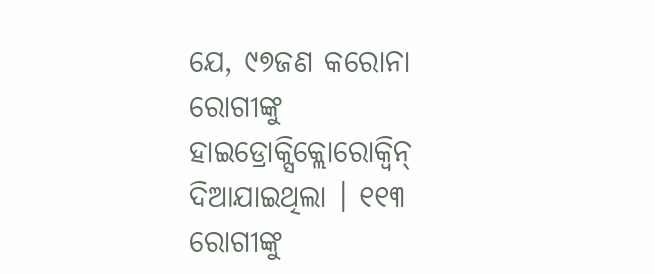ଯେ, ୯୭ଜଣ କରୋନା ରୋଗୀଙ୍କୁ ହାଇଡ୍ରୋକ୍ସିକ୍ଲୋରୋକ୍ୱିନ୍ ଦିଆଯାଇଥିଲା । ୧୧୩ ରୋଗୀଙ୍କୁ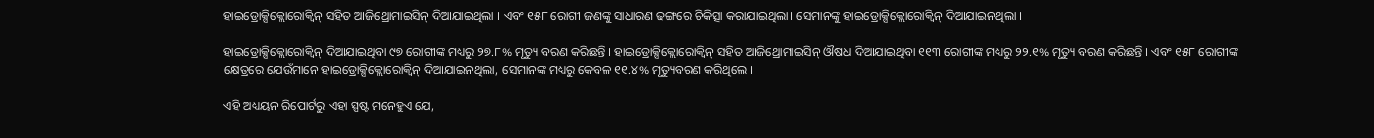ହାଇଡ୍ରୋକ୍ସିକ୍ଲୋରୋକ୍ୱିନ୍ ସହିତ ଆଜିଥ୍ରୋମାଇସିନ୍ ଦିଆଯାଇଥିଲା । ଏବଂ ୧୫୮ ରୋଗୀ ଜଣଙ୍କୁ ସାଧାରଣ ଢଙ୍ଗରେ ଚିକିତ୍ସା କରାଯାଇଥିଲା। ସେମାନଙ୍କୁ ହାଇଡ୍ରୋକ୍ସିକ୍ଲୋରୋକ୍ୱିନ୍ ଦିଆଯାଇନଥିଲା ।

ହାଇଡ୍ରୋକ୍ସିକ୍ଲୋରୋକ୍ୱିନ୍ ଦିଆଯାଇଥିବା ୯୭ ରୋଗୀଙ୍କ ମଧ୍ୟରୁ ୨୭.୮% ମୃତ୍ୟୁ ବରଣ କରିଛନ୍ତି । ହାଇଡ୍ରୋକ୍ସିକ୍ଲୋରୋକ୍ୱିନ୍ ସହିତ ଆଜିଥ୍ରୋମାଇସିନ୍ ଔଷଧ ଦିଆଯାଇଥିବା ୧୧୩ ରୋଗୀଙ୍କ ମଧ୍ୟରୁ ୨୨.୧% ମୃତ୍ୟୁ ବରଣ କରିଛନ୍ତି । ଏବଂ ୧୫୮ ରୋଗୀଙ୍କ କ୍ଷେତ୍ରରେ ଯେଉଁମାନେ ହାଇଡ୍ରୋକ୍ସିକ୍ଲୋରୋକ୍ୱିନ୍ ଦିଆଯାଇନଥିଲା, ସେମାନଙ୍କ ମଧ୍ୟରୁ କେବଳ ୧୧.୪% ମୃତ୍ୟୁବରଣ କରିଥିଲେ ।

ଏହି ଅଧ୍ୟୟନ ରିପୋର୍ଟରୁ ଏହା ସ୍ପଷ୍ଟ ମନେହୁଏ ଯେ,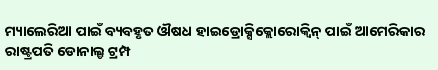ମ୍ୟାଲେରିଆ ପାଇଁ ବ୍ୟବହୃତ ଔଷଧ ହାଇଡ୍ରୋକ୍ସିକ୍ଲୋରୋକ୍ୱିନ୍ ପାଇଁ ଆମେରିକାର ରାଷ୍ଟ୍ରପତି ଡୋନାଲ୍ଡ ଟ୍ରମ୍ପ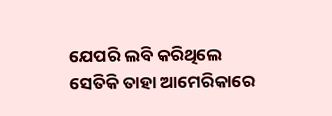ଯେପରି ଲବି କରିଥିଲେ ସେତିକି ତାହା ଆମେରିକାରେ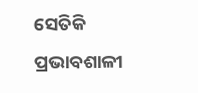ସେତିକି ପ୍ରଭାବଶାଳୀ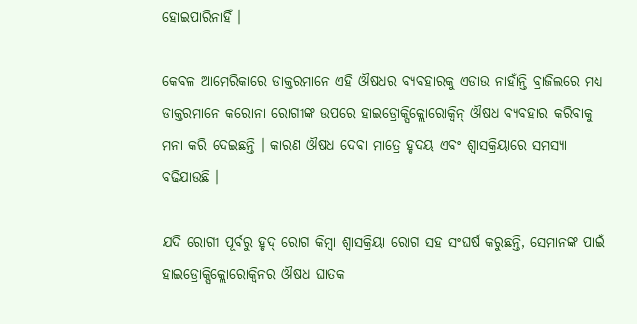ହୋଇପାରିନାହିଁ ।

କେବଳ ଆମେରିକାରେ ଡାକ୍ତରମାନେ ଏହି ଔଷଧର ବ୍ୟବହାରକୁ ଏଡାଉ ନାହାଁନ୍ତି ବ୍ରାଜିଲରେ ମଧ୍ୟ ଡାକ୍ତରମାନେ କରୋନା ରୋଗୀଙ୍କ ଉପରେ ହାଇଡ୍ରୋକ୍ସିକ୍ଲୋରୋକ୍ୱିନ୍ ଔଷଧ ବ୍ୟବହାର କରିବାକୁ ମନା କରି ଦେଇଛନ୍ତି । କାରଣ ଔଷଧ ଦେବା ମାତ୍ରେ ହୃଦୟ ଏବଂ ଶ୍ୱାସକ୍ରିୟାରେ ସମସ୍ୟା ବଢିଯାଉଛି ।

ଯଦି ରୋଗୀ ପୂର୍ବରୁ ହୃଦ୍ ରୋଗ କିମ୍ବା ଶ୍ୱାସକ୍ରିୟା ରୋଗ ସହ ସଂଘର୍ଷ କରୁଛନ୍ତି, ସେମାନଙ୍କ ପାଇଁ ହାଇଡ୍ରୋକ୍ସିକ୍ଲୋରୋକ୍ୱିନର ଔଷଧ ଘାତକ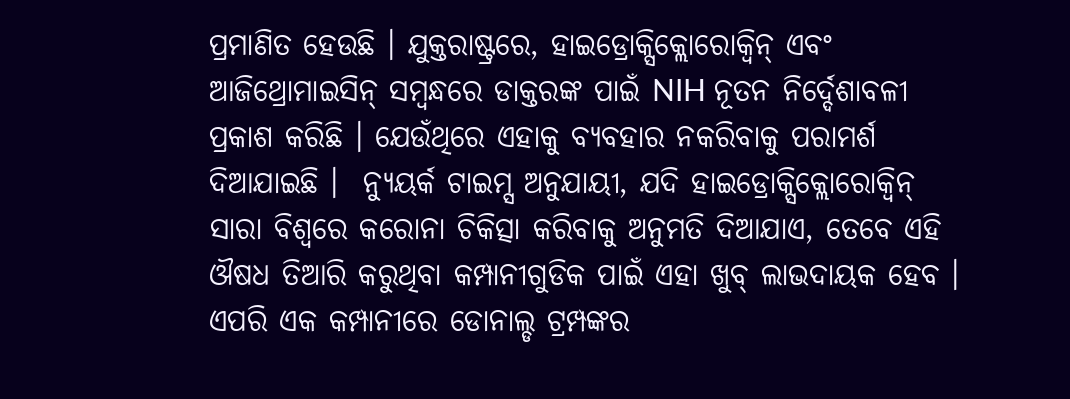ପ୍ରମାଣିତ ହେଉଛି । ଯୁକ୍ତରାଷ୍ଟ୍ରରେ, ହାଇଡ୍ରୋକ୍ସିକ୍ଲୋରୋକ୍ୱିନ୍ ଏବଂ ଆଜିଥ୍ରୋମାଇସିନ୍ ସମ୍ବନ୍ଧରେ ଡାକ୍ତରଙ୍କ ପାଇଁ NIH ନୂତନ ନିର୍ଦ୍ଦେଶାବଳୀ ପ୍ରକାଶ କରିଛି । ଯେଉଁଥିରେ ଏହାକୁ ବ୍ୟବହାର ନକରିବାକୁ ପରାମର୍ଶ ଦିଆଯାଇଛି ।  ନ୍ୟୁୟର୍କ ଟାଇମ୍ସ ଅନୁଯାୟୀ, ଯଦି ହାଇଡ୍ରୋକ୍ସିକ୍ଲୋରୋକ୍ୱିନ୍ ସାରା ବିଶ୍ୱରେ କରୋନା ଚିକିତ୍ସା କରିବାକୁ ଅନୁମତି ଦିଆଯାଏ, ତେବେ ଏହି ଔଷଧ ତିଆରି କରୁଥିବା କମ୍ପାନୀଗୁଡିକ ପାଇଁ ଏହା ଖୁବ୍ ଲାଭଦାୟକ ହେବ । ଏପରି ଏକ କମ୍ପାନୀରେ ଡୋନାଲ୍ଡ ଟ୍ରମ୍ପଙ୍କର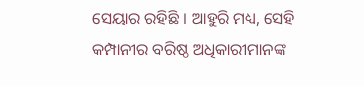ସେୟାର ରହିଛି । ଆହୁରି ମଧ୍ୟ, ସେହି କମ୍ପାନୀର ବରିଷ୍ଠ ଅଧିକାରୀମାନଙ୍କ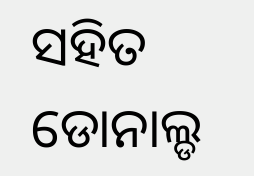ସହିତ ଡୋନାଲ୍ଡ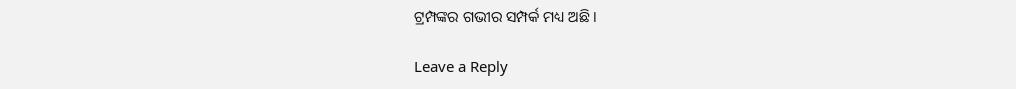ଟ୍ରମ୍ପଙ୍କର ଗଭୀର ସମ୍ପର୍କ ମଧ୍ୟ ଅଛି ।

Leave a Reply